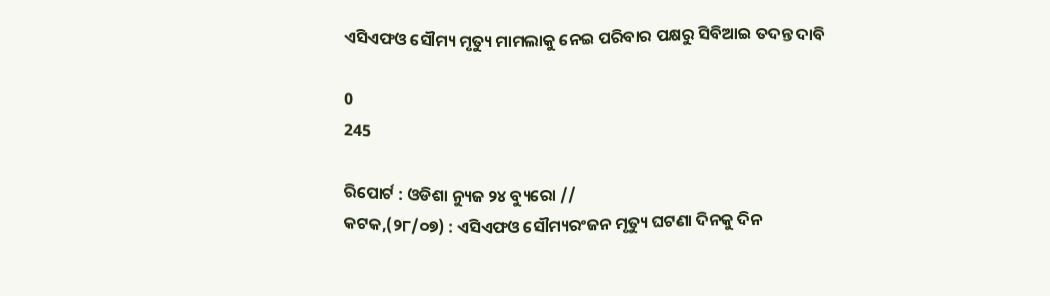ଏସିଏଫଓ ସୌମ୍ୟ ମୃତ୍ୟୁ ମାମଲାକୁ ନେଇ ପରିବାର ପକ୍ଷରୁ ସିବିଆଇ ତଦନ୍ତ ଦାବି

0
245

ରିପୋର୍ଟ : ଓଡିଶା ନ୍ୟୁଜ ୨୪ ବ୍ୟୁରୋ //
କଟକ,(୨୮/୦୭) : ଏସିଏଫଓ ସୌମ୍ୟରଂଜନ ମୃତ୍ୟୁ ଘଟଣା ଦିନକୁ ଦିନ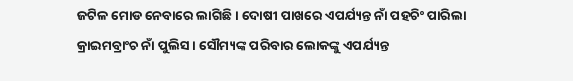ଜଟିଳ ମୋଡ ନେବାରେ ଲାଗିଛି । ଦୋଷୀ ପାଖରେ ଏପର୍ଯ୍ୟନ୍ତ ନାଁ ପହଚିଂ ପାରିଲା କ୍ରାଇମବ୍ରାଂଚ ନାଁ ପୁଲିସ । ସୌମ୍ୟଙ୍କ ପରିବାର ଲୋକଙ୍କୁ ଏପର୍ଯ୍ୟନ୍ତ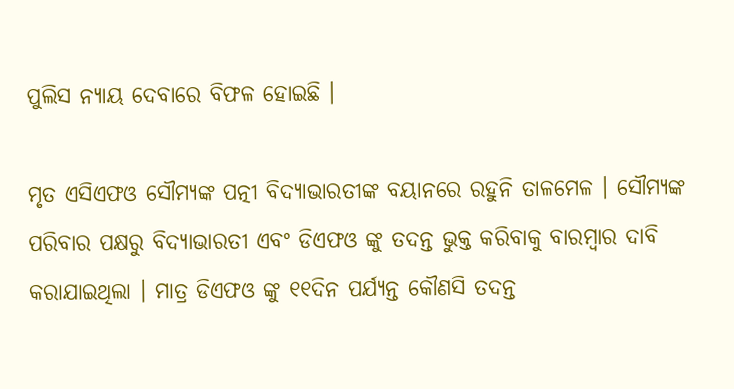ପୁଲିସ ନ୍ୟାୟ ଦେବାରେ ବିଫଳ ହୋଇଛି ।

ମୃତ ଏସିଏଫଓ ସୌମ୍ୟଙ୍କ ପତ୍ନୀ ବିଦ୍ୟାଭାରତୀଙ୍କ ବୟାନରେ ରହୁନି ତାଳମେଳ । ସୌମ୍ୟଙ୍କ ପରିବାର ପକ୍ଷରୁ ବିଦ୍ୟାଭାରତୀ ଏବଂ ଡିଏଫଓ ଙ୍କୁ ତଦନ୍ତ ଭୁକ୍ତ କରିବାକୁ ବାରମ୍ବାର ଦାବି କରାଯାଇଥିଲା । ମାତ୍ର ଡିଏଫଓ ଙ୍କୁ ୧୧ଦିନ ପର୍ଯ୍ୟନ୍ତ କୌଣସି ତଦନ୍ତ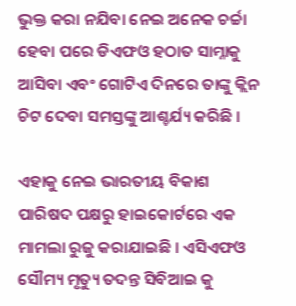ଭୁକ୍ତ କରା ନଯିବା ନେଇ ଅନେକ ଚର୍ଚ୍ଚା ହେବା ପରେ ଡିଏଫଓ ହଠାତ ସାମ୍ନାକୁ ଆସିବା ଏବଂ ଗୋଟିଏ ଦିନରେ ତାଙ୍କୁ କ୍ଲିନ ଚିଟ ଦେବା ସମସ୍ତଙ୍କୁ ଆଶ୍ଚର୍ଯ୍ୟ କରିଛି ।

ଏହାକୁ ନେଇ ଭାରତୀୟ ବିକାଶ ପାରିଷଦ ପକ୍ଷରୁ ହାଇକୋର୍ଟରେ ଏକ ମାମଲା ରୁଜୁ କରାଯାଇଛି । ଏସିଏଫଓ ସୌମ୍ୟ ମୃତ୍ୟୁ ତଦନ୍ତ ସିବିଆଇ କୁ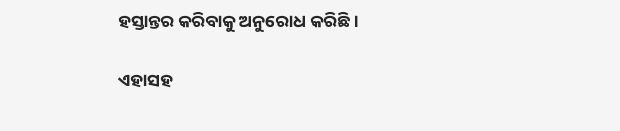ହସ୍ତାନ୍ତର କରିବାକୁ ଅନୁରୋଧ କରିଛି ।

ଏହାସହ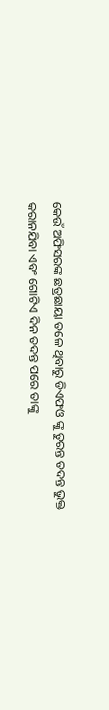କେଉଁ ଅଫିସରଙ୍କ ଛତ୍ରଛାୟା ତଳେ ଥିବାରୁ ଡିଏଫଓ ଙ୍କୁ ତୁରନ୍ତ ତଦନ୍ତ ଭୁକ୍ତ କରାନଯିବା ଏବଂ ଗୋଟିଏ ଦିନ ତଦନ୍ତ ପରେ ତାଙ୍କୁ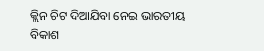କ୍ଲିନ ଚିଟ ଦିଆଯିବା ନେଇ ଭାରତୀୟ ବିକାଶ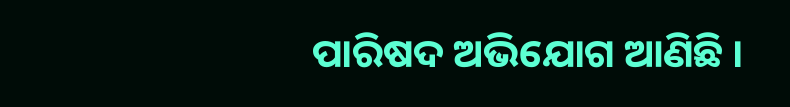ପାରିଷଦ ଅଭିଯୋଗ ଆଣିଛି ।